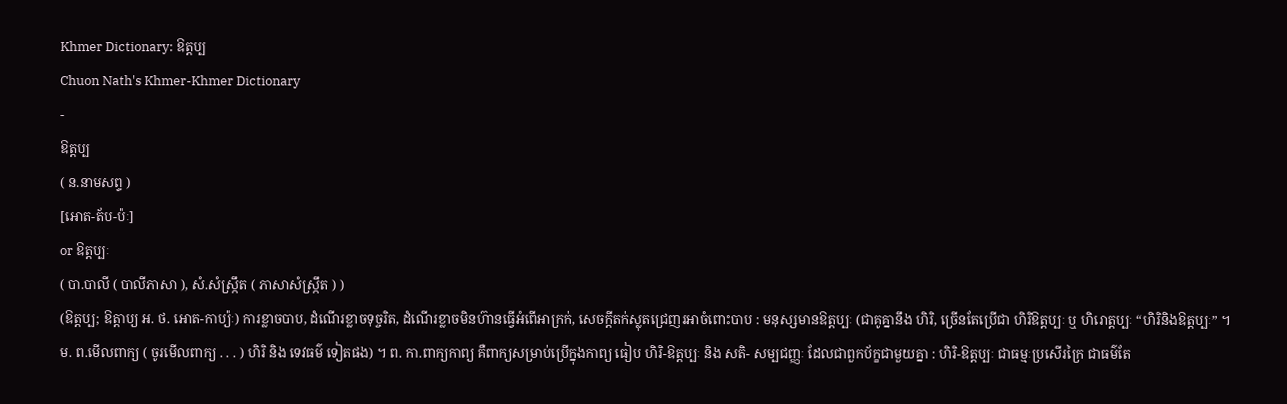Khmer Dictionary: ឱត្តប្ប
Chuon Nath's Khmer-Khmer Dictionary
-
ឱត្តប្ប
( ន.នាមសព្ទ )
[អោត-ត័ប-ប៉ៈ]
or ឱត្តប្បៈ
( បា.បាលី ( បាលីភាសា ), សំ.សំស្រ្កឹត ( ភាសាសំស្រ្កឹត ) )
(ឱត្តប្ប; ឱត្តាប្យ អ. ថ. អោត-កាប្យ៉ៈ) ការខ្លាចបាប, ដំណើរខ្លាចទុច្ចរិត, ដំណើរខ្លាចមិនហ៊ានធ្វើអំពើអាក្រក់, សេចក្ដីតក់ស្លុតជ្រេញរអាចំពោះបាប : មនុស្សមានឱត្តប្បៈ (ជាគូគ្នានឹង ហិរិ, ច្រើនតែប្រើជា ហិរិឱត្តប្បៈ ឬ ហិរោត្តប្បៈ “ហិរិនិងឱត្តប្បៈ” ។ ម. ព.មើលពាក្យ ( ចូរមើលពាក្យ . . . ) ហិរិ និង ទេវធម៌ ទៀតផង) ។ ព. កា.ពាក្យកាព្យ គឺពាក្យសម្រាប់ប្រើក្នុងកាព្យ ធៀប ហិរិ-ឱត្តប្បៈ និង សតិ- សម្បជញ្ញៈ ដែលជាពួកប័ក្ខជាមួយគ្នា : ហិរិ-ឱត្តប្បៈ ជាធម្មៈប្រសើរក្រៃ ជាធម៌តែ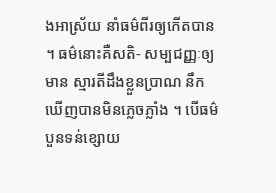ងអាស្រ័យ នាំធម៌ពីរឲ្យកើតបាន ។ ធម៌នោះគឺសតិ- សម្បជញ្ញៈឲ្យមាន ស្មារតីដឹងខ្លួនប្រាណ នឹកឃើញបានមិនភ្លេចភ្លាំង ។ បើធម៌បួនទន់ខ្សោយ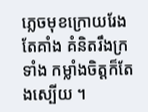ភ្លេចមុខក្រោយរែងតែគាំង គំនិតរឹងក្រទាំង កម្លាំងចិត្តក៏តែងស្បើយ ។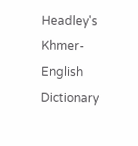Headley's Khmer-English Dictionary